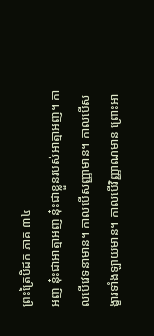ព្រះត្រៃបិដក ភាគ ៣៤
អញ នុ៎ះជាអាត្មាអញ នុ៎ះជាខ្លួនរបស់អាត្មាអញ។ កាលបើវេទនាមាន។ កាលបើសញ្ញាមាន។ កាលបើសង្ខារទាំងឡាយមាន។ កាលបើវិញ្ញាណមាន ព្រោះអា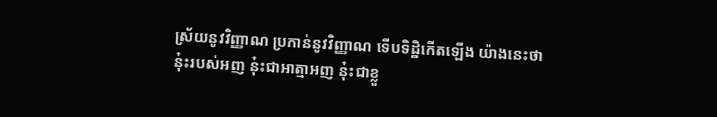ស្រ័យនូវវិញ្ញាណ ប្រកាន់នូវវិញ្ញាណ ទើបទិដ្ឋិកើតឡើង យ៉ាងនេះថា នុ៎ះរបស់អញ នុ៎ះជាអាត្មាអញ នុ៎ះជាខ្លួ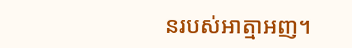នរបស់អាត្មាអញ។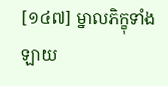[១៤៧] ម្នាលភិក្ខុទាំងឡាយ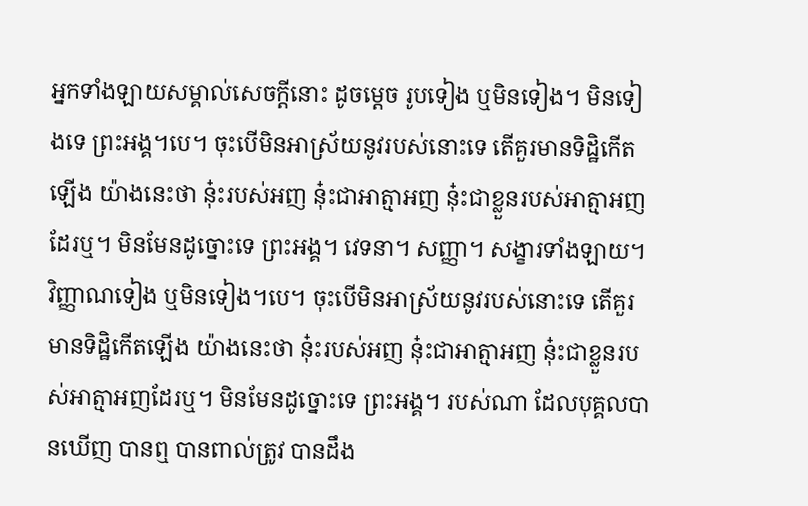អ្នកទាំងឡាយសម្គាល់សេចក្តីនោះ ដូចម្តេច រូបទៀង ឬមិនទៀង។ មិនទៀងទេ ព្រះអង្គ។បេ។ ចុះបើមិនអាស្រ័យនូវរបស់នោះទេ តើគួរមានទិដ្ឋិកើតឡើង យ៉ាងនេះថា នុ៎ះរបស់អញ នុ៎ះជាអាត្មាអញ នុ៎ះជាខ្លួនរបស់អាត្មាអញដែរឬ។ មិនមែនដូច្នោះទេ ព្រះអង្គ។ វេទនា។ សញ្ញា។ សង្ខារទាំងឡាយ។ វិញ្ញាណទៀង ឬមិនទៀង។បេ។ ចុះបើមិនអាស្រ័យនូវរបស់នោះទេ តើគួរមានទិដ្ឋិកើតឡើង យ៉ាងនេះថា នុ៎ះរបស់អញ នុ៎ះជាអាត្មាអញ នុ៎ះជាខ្លួនរបស់អាត្មាអញដែរឬ។ មិនមែនដូច្នោះទេ ព្រះអង្គ។ របស់ណា ដែលបុគ្គលបានឃើញ បានឮ បានពាល់ត្រូវ បានដឹង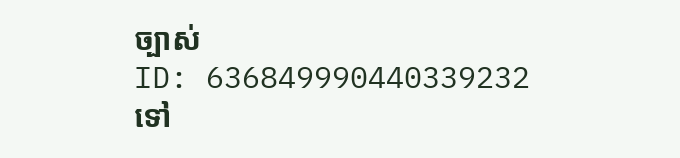ច្បាស់
ID: 636849990440339232
ទៅ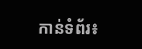កាន់ទំព័រ៖